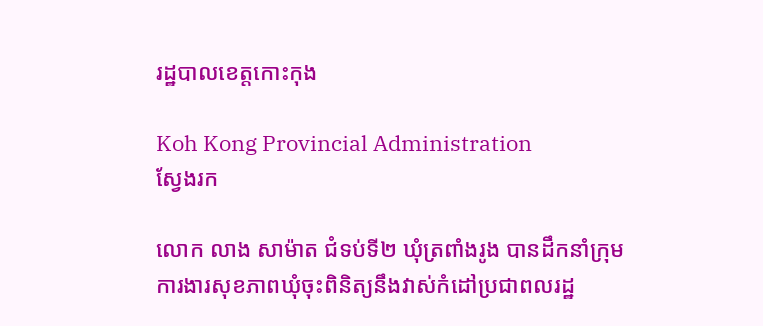រដ្ឋបាលខេត្តកោះកុង

Koh Kong Provincial Administration
ស្វែងរក

លោក លាង សាម៉ាត ជំទប់ទី២ ឃុំត្រពាំងរូង បានដឹកនាំក្រុមការងារសុខភាពឃុំចុះពិនិត្យនឹងវាស់កំដៅប្រជាពលរដ្ឋ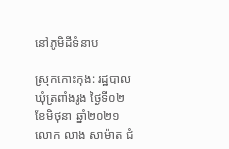នៅភូមិដីទំនាប

ស្រុកកោះកុង: រដ្ឋបាលឃុំត្រពាំងរូង ថ្ងៃទី០២ ខែមិថុនា ឆ្នាំ២០២១ លោក លាង សាម៉ាត ជំ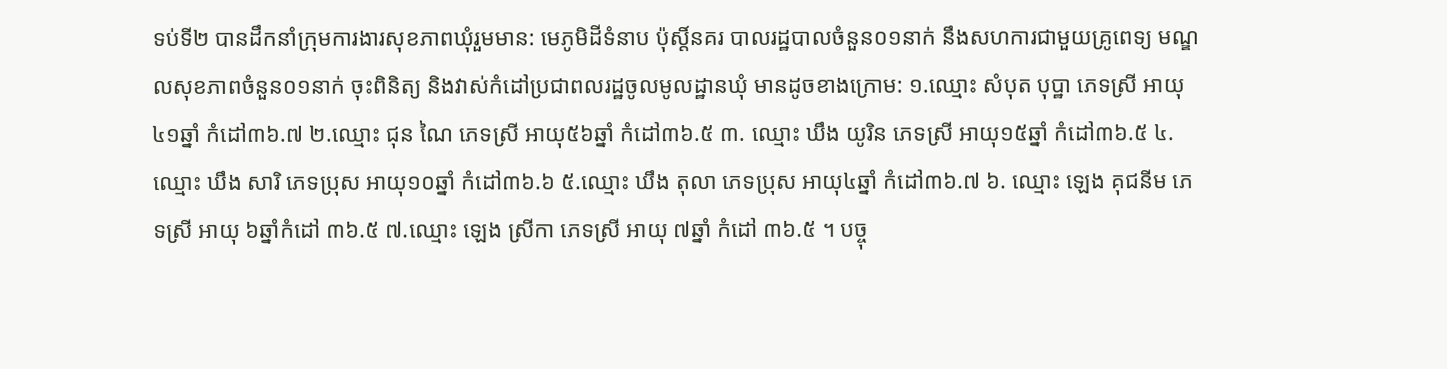ទប់ទី២ បានដឹកនាំក្រុមការងារសុខភាពឃុំរួមមាន: មេភូមិដីទំនាប ប៉ុស្តិ៍នគរ បាលរដ្ឋបាលចំនួន០១នាក់ នឹងសហការជាមួយគ្រូពេទ្យ មណ្ឌលសុខភាពចំនួន០១នាក់ ចុះពិនិត្យ និងវាស់កំដៅប្រជាពលរដ្ឋចូលមូលដ្ឋានឃុំ មានដូចខាងក្រោម: ១.ឈ្មោះ សំបុត បុប្ឋា ភេទស្រី អាយុ៤១ឆ្នាំ កំដៅ៣៦.៧ ២.ឈ្មោះ ជុន ណៃ ភេទស្រី អាយុ៥៦ឆ្នាំ កំដៅ៣៦.៥ ៣. ឈ្មោះ ឃឹង យូរិន ភេទស្រី អាយុ១៥ឆ្នាំ កំដៅ៣៦.៥ ៤. ឈ្មោះ ឃឹង សារិ ភេទប្រុស អាយុ១០ឆ្នាំ កំដៅ៣៦.៦ ៥.ឈ្មោះ ឃឹង តុលា ភេទប្រុស អាយុ៤ឆ្នាំ កំដៅ៣៦.៧ ៦. ឈ្មោះ ឡេង គុជនីម ភេទស្រី អាយុ ៦ឆ្នាំកំដៅ ៣៦.៥ ៧.ឈ្មោះ ឡេង ស្រីកា ភេទស្រី អាយុ ៧ឆ្នាំ កំដៅ ៣៦.៥ ។ បច្ចុ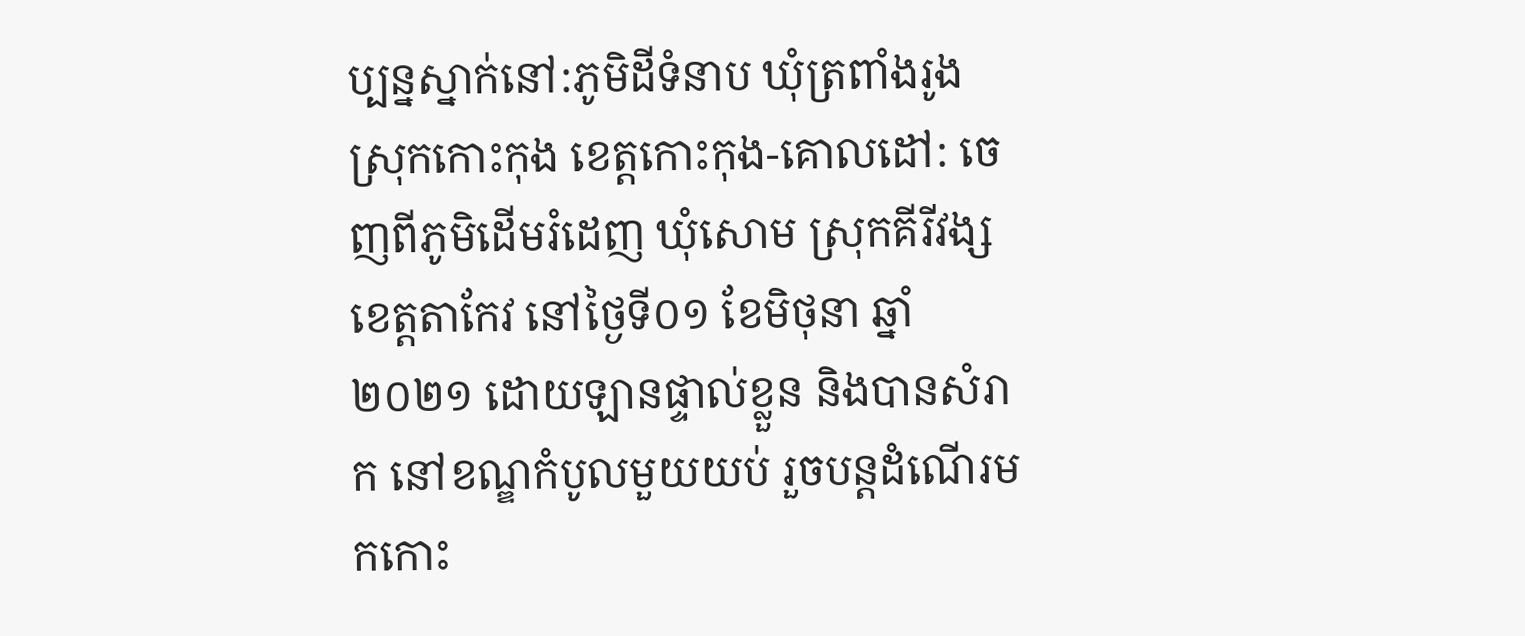ប្បន្នស្នាក់នៅ:ភូមិដីទំនាប ឃុំត្រពាំងរូង ស្រុកកោះកុង ខេត្តកោះកុង-គោលដៅ: ចេញពីភូមិដើមរំដេញ ឃុំសោម ស្រុកគីរីវង្ស ខេត្តតាកែវ នៅថ្ងៃទី០១ ខែមិថុនា ឆ្នាំ២០២១ ដោយឡានផ្ទាល់ខ្លួន និងបានសំរាក នៅខណ្ឌកំបូលមួយយប់ រួចបន្តដំណើរមកកោះ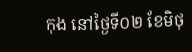កុង នៅថ្ងៃទី០២ ខែមិថុ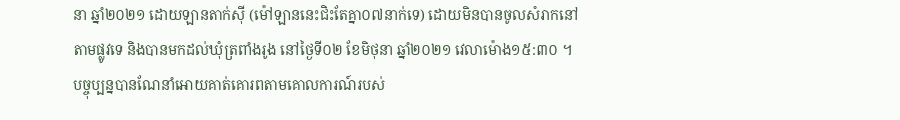នា ឆ្នាំ២០២១ ដោយឡានតាក់ស៊ី (ម៉ៅឡាននេះជិះតែគ្នា០៧នាក់ទេ) ដោយមិនបានចូលសំរាកនៅតាមផ្លូវទេ និងបានមកដល់ឃុំត្រពាំងរូង នៅថ្ងៃទី០២ ខែមិថុនា ឆ្នាំ២០២១ វេលាម៉ោង១៥:៣០ ។ បច្ចុប្បន្នបានណែនាំអោយគាត់គោរពតាមគោលការណ៍របស់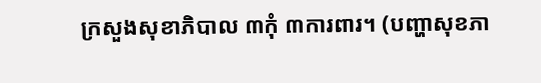ក្រសួងសុខាភិបាល ៣កុំ ៣ការពារ។ (បញ្ហាសុខភា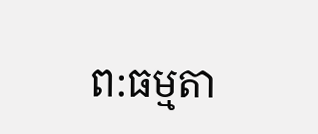ព:ធម្មតា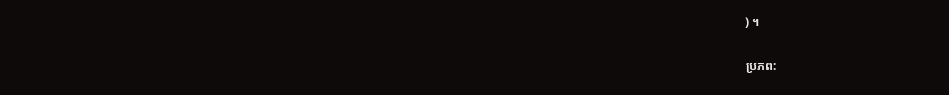) ។

ប្រភព: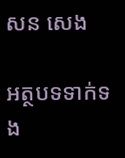សន សេង

អត្ថបទទាក់ទង